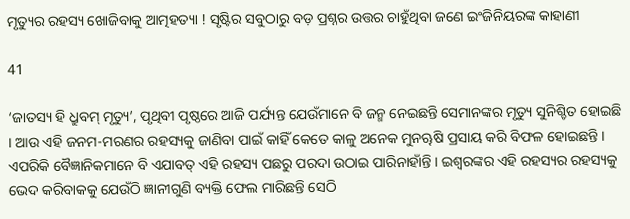ମୃତ୍ୟୁର ରହସ୍ୟ ଖୋଜିବାକୁ ଆତ୍ମହତ୍ୟା ! ସୃଷ୍ଟିର ସବୁଠାରୁ ବଡ଼ ପ୍ରଶ୍ନର ଉତ୍ତର ଚାହୁଁଥିବା ଜଣେ ଇଂଜିନିୟରଙ୍କ କାହାଣୀ

41

‘ଜାତସ୍ୟ ହି ଧ୍ରୁବମ୍ ମୃତ୍ୟୁ’, ପୃଥିବୀ ପୃଷ୍ଠରେ ଆଜି ପର୍ଯ୍ୟନ୍ତ ଯେଉଁମାନେ ବି ଜନ୍ମ ନେଇଛନ୍ତି ସେମାନଙ୍କର ମୃତ୍ୟୁ ସୁନିଶ୍ଚିତ ହୋଇଛି । ଆଉ ଏହି ଜନମ-ମରଣର ରହସ୍ୟକୁ ଜାଣିବା ପାଇଁ କାହିଁ କେତେ କାଳୁ ଅନେକ ମୁନୠଷି ପ୍ରସାୟ କରି ବିଫଳ ହୋଇଛନ୍ତି । ଏପରିକି ବୈଜ୍ଞାନିକମାନେ ବି ଏଯାବତ୍ ଏହି ରହସ୍ୟ ପଛରୁ ପରଦା ଉଠାଇ ପାରିନାହାଁନ୍ତି । ଇଶ୍ୱରଙ୍କର ଏହି ରହସ୍ୟର ରହସ୍ୟକୁ ଭେଦ କରିବାକକୁ ଯେଉଁଠି ଜ୍ଞାନୀଗୁଣି ବ୍ୟକ୍ତି ଫେଲ ମାରିଛନ୍ତି ସେଠି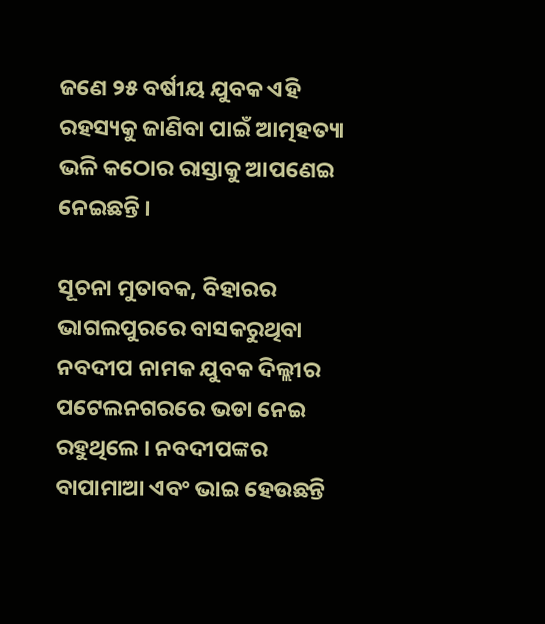ଜଣେ ୨୫ ବର୍ଷୀୟ ଯୁବକ ଏହି ରହସ୍ୟକୁ ଜାଣିବା ପାଇଁ ଆତ୍ମହତ୍ୟା ଭଳି କଠୋର ରାସ୍ତାକୁ ଆପଣେଇ ନେଇଛନ୍ତି ।

ସୂଚନା ମୁତାବକ, ବିହାରର ଭାଗଲପୁରରେ ବାସକରୁଥିବା ନବଦୀପ ନାମକ ଯୁବକ ଦିଲ୍ଲୀର ପଟେଲନଗରରେ ଭଡା ନେଇ ରହୁଥିଲେ । ନବଦୀପଙ୍କର ବାପାମାଆ ଏବଂ ଭାଇ ହେଉଛନ୍ତି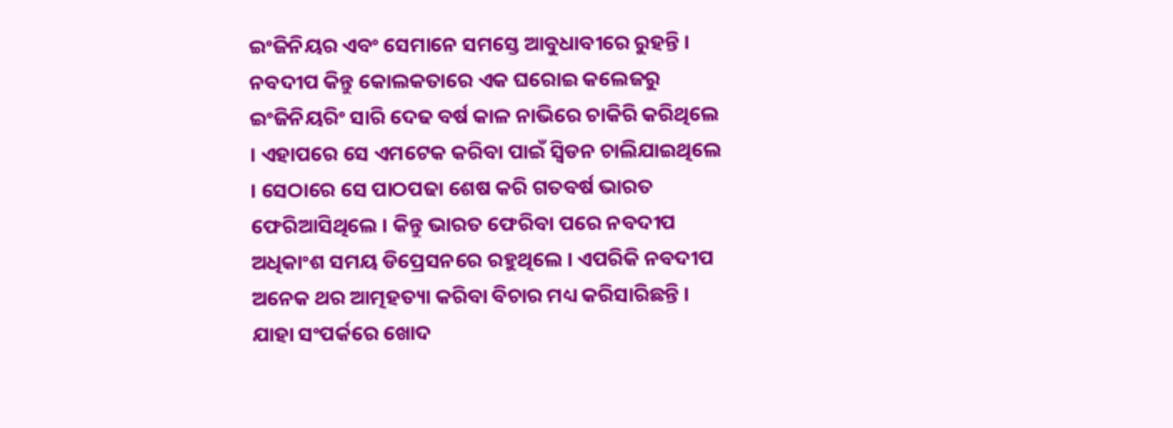ଇଂଜିନିୟର ଏବଂ ସେମାନେ ସମସ୍ତେ ଆବୁଧାବୀରେ ରୁହନ୍ତି । ନବଦୀପ କିନ୍ତୁ କୋଲକତାରେ ଏକ ଘରୋଇ କଲେଜରୁ ଇଂଜିନିୟରିଂ ସାରି ଦେଢ ବର୍ଷ କାଳ ନାଭିରେ ଚାକିରି କରିଥିଲେ । ଏହାପରେ ସେ ଏମଟେକ କରିବା ପାଇଁ ସ୍ୱିଡନ ଚାଲିଯାଇଥିଲେ । ସେଠାରେ ସେ ପାଠପଢା ଶେଷ କରି ଗତବର୍ଷ ଭାରତ ଫେରିଆସିଥିଲେ । କିନ୍ତୁ ଭାରତ ଫେରିବା ପରେ ନବଦୀପ ଅଧିକାଂଶ ସମୟ ଡିପ୍ରେସନରେ ରହୁଥିଲେ । ଏପରିକି ନବଦୀପ ଅନେକ ଥର ଆତ୍ମହତ୍ୟା କରିବା ବିଚାର ମଧ୍ୟ କରିସାରିଛନ୍ତି । ଯାହା ସଂପର୍କରେ ଖୋଦ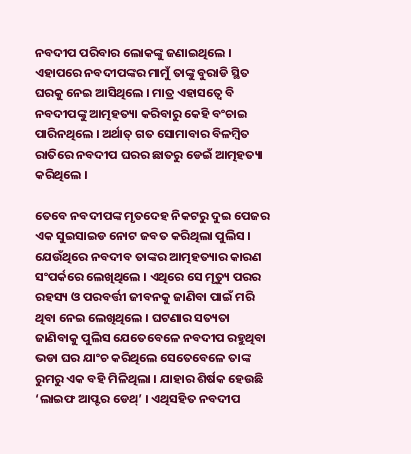ନବଦୀପ ପରିବାର ଲୋକଙ୍କୁ ଜଣାଇଥିଲେ । ଏହାପରେ ନବଦୀପଙ୍କର ମାମୁଁ ତାଙ୍କୁ ବୁରାଡି ସ୍ଥିତ ଘରକୁ ନେଇ ଆସିଥିଲେ । ମାତ୍ର ଏହାସତ୍ୱେ ବି ନବଦୀପଙ୍କୁ ଆତ୍ମହତ୍ୟା କରିବାରୁ କେହି ବଂଚାଇ ପାରିନଥିଲେ । ଅର୍ଥାତ୍ ଗତ ସୋମାବାର ବିଳମ୍ବିତ ରାତିରେ ନବଦୀପ ଘରର ଛାତରୁ ଡେଇଁ ଆତ୍ମହତ୍ୟା କରିଥିଲେ ।

ତେବେ ନବଦୀପଙ୍କ ମୃତଦେହ ନିକଟରୁ ଦୁଇ ପେଜର ଏକ ସୁଇସାଇଡ ନୋଟ ଜବତ କରିଥିଲା ପୁଲିସ । ଯେଉଁଥିରେ ନବଦୀବ ତାଙ୍କର ଆତ୍ମହତ୍ୟାର କାରଣ ସଂପର୍କରେ ଲେଖିଥିଲେ । ଏଥିରେ ସେ ମୃତ୍ୟୁ ପରର ରହସ୍ୟ ଓ ପରବର୍ତ୍ତୀ ଜୀବନକୁ ଜାଣିବା ପାଇଁ ମରି ଥିବା ନେଇ ଲେଖିଥିଲେ । ଘଟଣାର ସତ୍ୟତା ଜାଣିବାକୁ ପୁଲିସ ଯେତେବେଳେ ନବଦୀପ ରହୁଥିବା ଭଡା ଘର ଯାଂଚ କରିଥିଲେ ସେତେବେଳେ ତାଙ୍କ ରୁମରୁ ଏକ ବହି ମିଳିଥିଲା । ଯାହାର ଶିର୍ଷକ ହେଉଛି ‘ଲାଇଫ ଆପ୍ଟର ଡେଥ୍’ । ଏଥିସହିତ ନବଦୀପ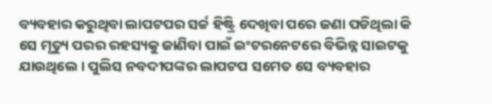ବ୍ୟବହାର କରୁଥିବା ଲାପଟପର ସର୍ଚ୍ଚ ହିଷ୍ଟ୍ରି ଦେଖିବା ପରେ ଜଣା ପଡିଥିଲା କି ସେ ମୃତ୍ୟୁ ପରର ରହସ୍ୟକୁ ଜାଣିବା ପାଇଁ ଇଂଟରନେଟରେ ବିଭିନ୍ନ ସାଇଟକୁ ଯାଉଥିଲେ । ପୁଲିସ ନବଦୀପଙ୍କର ଲାପଟପ ସମେତ ସେ ବ୍ୟବହାର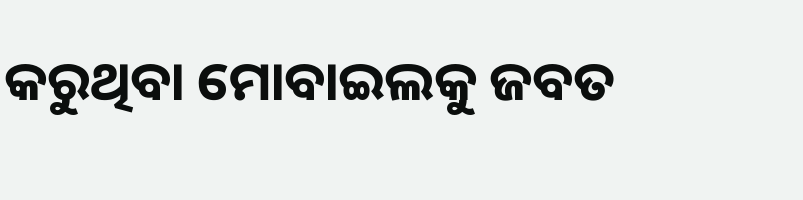କରୁଥିବା ମୋବାଇଲକୁ ଜବତ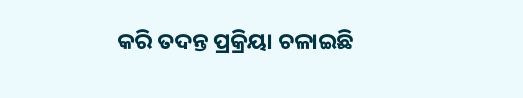କରି ତଦନ୍ତ ପ୍ରକ୍ରିୟା ଚଳାଇଛି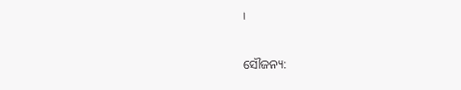।

ସୌଜନ୍ୟ: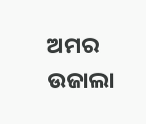ଅମର ଉଜାଲା